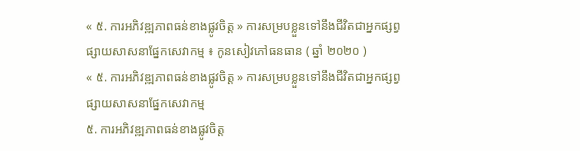« ៥. ការអភិវឌ្ឍភាពធន់ខាងផ្លូវចិត្ត » ការសម្របខ្លួនទៅនឹងជីវិតជាអ្នកផ្សព្វផ្សាយសាសនាផ្នែកសេវាកម្ម ៖ កូនសៀវភៅធនធាន ( ឆ្នាំ ២០២០ )
« ៥. ការអភិវឌ្ឍភាពធន់ខាងផ្លូវចិត្ត » ការសម្របខ្លួនទៅនឹងជីវិតជាអ្នកផ្សព្វផ្សាយសាសនាផ្នែកសេវាកម្ម
៥. ការអភិវឌ្ឍភាពធន់ខាងផ្លូវចិត្ត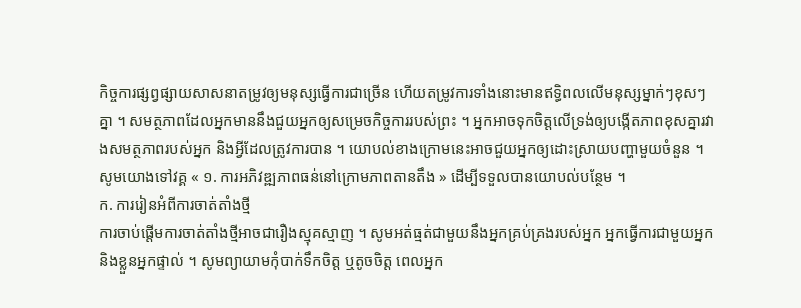កិច្ចការផ្សព្វផ្សាយសាសនាតម្រូវឲ្យមនុស្សធ្វើការជាច្រើន ហើយតម្រូវការទាំងនោះមានឥទ្ធិពលលើមនុស្សម្នាក់ៗខុសៗគ្នា ។ សមត្ថភាពដែលអ្នកមាននឹងជួយអ្នកឲ្យសម្រេចកិច្ចការរបស់ព្រះ ។ អ្នកអាចទុកចិត្តលើទ្រង់ឲ្យបង្កើតភាពខុសគ្នារវាងសមត្ថភាពរបស់អ្នក និងអ្វីដែលត្រូវការបាន ។ យោបល់ខាងក្រោមនេះអាចជួយអ្នកឲ្យដោះស្រាយបញ្ហាមួយចំនួន ។ សូមយោងទៅវគ្គ « ១. ការអភិវឌ្ឍភាពធន់នៅក្រោមភាពតានតឹង » ដើម្បីទទួលបានយោបល់បន្ថែម ។
ក. ការរៀនអំពីការចាត់តាំងថ្មី
ការចាប់ផ្តើមការចាត់តាំងថ្មីអាចជារឿងស្មុគស្មាញ ។ សូមអត់ធ្មត់ជាមួយនឹងអ្នកគ្រប់គ្រងរបស់អ្នក អ្នកធ្វើការជាមួយអ្នក និងខ្លួនអ្នកផ្ទាល់ ។ សូមព្យាយាមកុំបាក់ទឹកចិត្ត ឬតូចចិត្ត ពេលអ្នក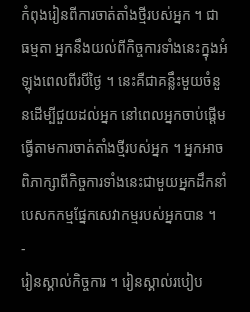កំពុងរៀនពីការចាត់តាំងថ្មីរបស់អ្នក ។ ជាធម្មតា អ្នកនឹងយល់ពីកិច្ចការទាំងនេះក្នុងអំឡុងពេលពីរបីថ្ងៃ ។ នេះគឺជាគន្លឹះមួយចំនួនដើម្បីជួយដល់អ្នក នៅពេលអ្នកចាប់ផ្តើមធ្វើតាមការចាត់តាំងថ្មីរបស់អ្នក ។ អ្នកអាចពិភាក្សាពីកិច្ចការទាំងនេះជាមួយអ្នកដឹកនាំបេសកកម្មផ្នែកសេវាកម្មរបស់អ្នកបាន ។
-
រៀនស្គាល់កិច្ចការ ។ រៀនស្គាល់របៀប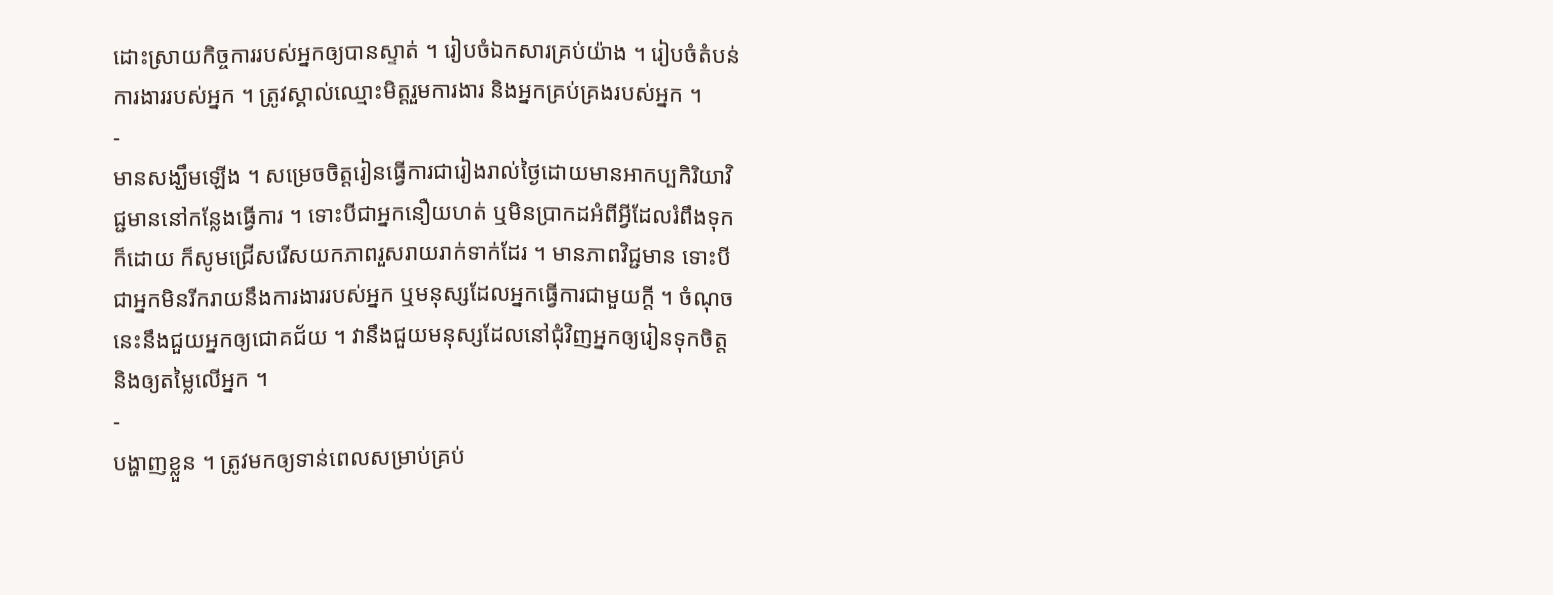ដោះស្រាយកិច្ចការរបស់អ្នកឲ្យបានស្ទាត់ ។ រៀបចំឯកសារគ្រប់យ៉ាង ។ រៀបចំតំបន់ការងាររបស់អ្នក ។ ត្រូវស្គាល់ឈ្មោះមិត្តរួមការងារ និងអ្នកគ្រប់គ្រងរបស់អ្នក ។
-
មានសង្ឃឹមឡើង ។ សម្រេចចិត្តរៀនធ្វើការជារៀងរាល់ថ្ងៃដោយមានអាកប្បកិរិយាវិជ្ជមាននៅកន្លែងធ្វើការ ។ ទោះបីជាអ្នកនឿយហត់ ឬមិនប្រាកដអំពីអ្វីដែលរំពឹងទុកក៏ដោយ ក៏សូមជ្រើសរើសយកភាពរួសរាយរាក់ទាក់ដែរ ។ មានភាពវិជ្ជមាន ទោះបីជាអ្នកមិនរីករាយនឹងការងាររបស់អ្នក ឬមនុស្សដែលអ្នកធ្វើការជាមួយក្តី ។ ចំណុចនេះនឹងជួយអ្នកឲ្យជោគជ័យ ។ វានឹងជួយមនុស្សដែលនៅជុំវិញអ្នកឲ្យរៀនទុកចិត្ត និងឲ្យតម្លៃលើអ្នក ។
-
បង្ហាញខ្លួន ។ ត្រូវមកឲ្យទាន់ពេលសម្រាប់គ្រប់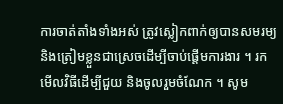ការចាត់តាំងទាំងអស់ ត្រូវស្លៀកពាក់ឲ្យបានសមរម្យ និងត្រៀមខ្លួនជាស្រេចដើម្បីចាប់ផ្តើមការងារ ។ រកមើលវិធីដើម្បីជួយ និងចូលរួមចំណែក ។ សូម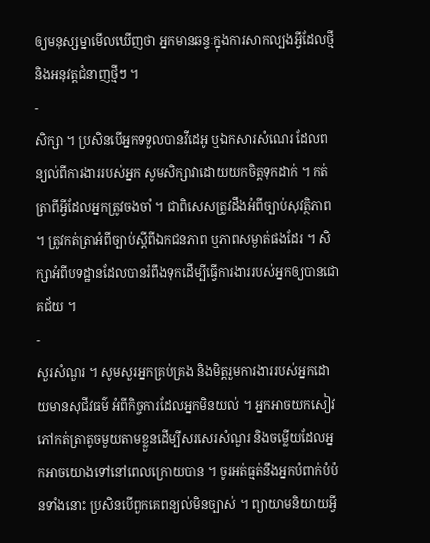ឲ្យមនុស្សម្នាមើលឃើញថា អ្នកមានឆន្ទៈក្នុងការសាកល្បងអ្វីដែលថ្មី និងអនុវត្តជំនាញថ្មីៗ ។
-
សិក្សា ។ ប្រសិនបើអ្នកទទួលបានវីដេអូ ឬឯកសារសំណេរ ដែលពន្យល់ពីការងាររបស់អ្នក សូមសិក្សាវាដោយយកចិត្តទុកដាក់ ។ កត់ត្រាពីអ្វីដែលអ្នកត្រូវចងចាំ ។ ជាពិសេសត្រូវដឹងអំពីច្បាប់សុវត្ថិភាព ។ ត្រូវកត់ត្រាអំពីច្បាប់ស្ដីពីឯកជនភាព ឬភាពសម្ងាត់ផងដែរ ។ សិក្សាអំពីបទដ្ឋានដែលបានរំពឹងទុកដើម្បីធ្វើការងាររបស់អ្នកឲ្យបានជោគជ័យ ។
-
សួរសំណួរ ។ សូមសួរអ្នកគ្រប់គ្រង និងមិត្តរួមការងាររបស់អ្នកដោយមានសុជីវធម៌ អំពីកិច្ចការដែលអ្នកមិនយល់ ។ អ្នកអាចយកសៀវភៅកត់ត្រាតូចមួយតាមខ្លួនដើម្បីសរសេរសំណួរ និងចម្លើយដែលអ្នកអាចយោងទៅនៅពេលក្រោយបាន ។ ចូរអត់ធ្មត់នឹងអ្នកបំពាក់បំប៉នទាំងនោះ ប្រសិនបើពួកគេពន្យល់មិនច្បាស់ ។ ព្យាយាមនិយាយអ្វី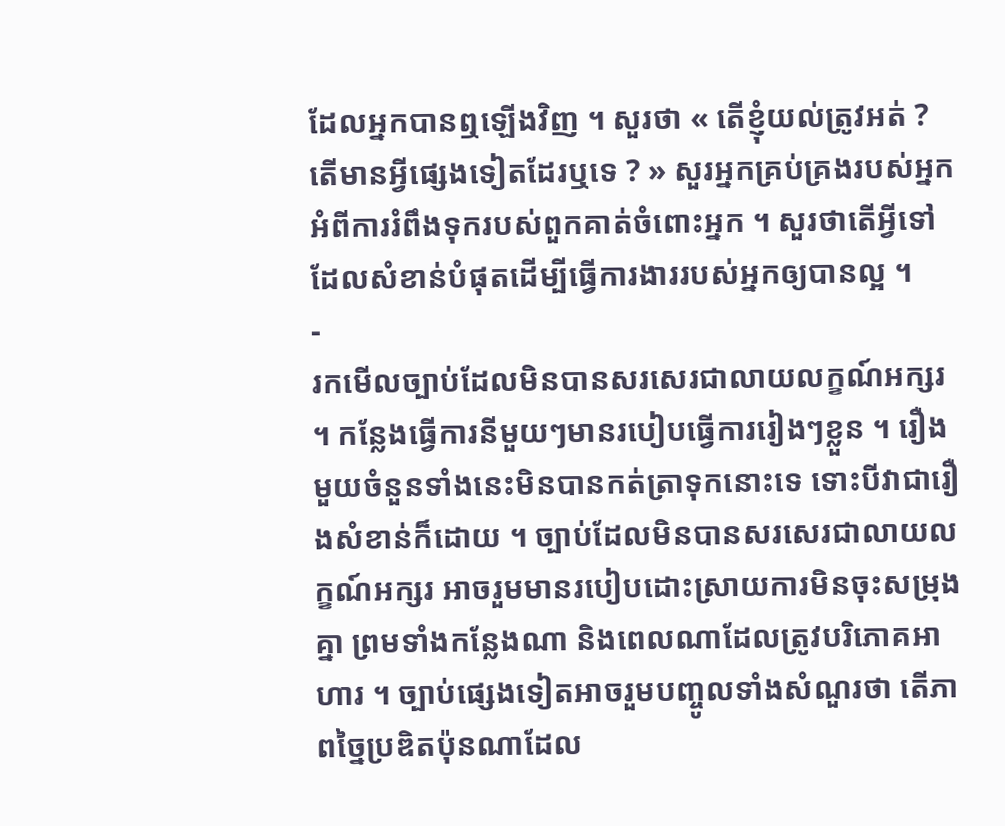ដែលអ្នកបានឮឡើងវិញ ។ សួរថា « តើខ្ញុំយល់ត្រូវអត់ ? តើមានអ្វីផ្សេងទៀតដែរឬទេ ? » សួរអ្នកគ្រប់គ្រងរបស់អ្នកអំពីការរំពឹងទុករបស់ពួកគាត់ចំពោះអ្នក ។ សួរថាតើអ្វីទៅដែលសំខាន់បំផុតដើម្បីធ្វើការងាររបស់អ្នកឲ្យបានល្អ ។
-
រកមើលច្បាប់ដែលមិនបានសរសេរជាលាយលក្ខណ៍អក្សរ ។ កន្លែងធ្វើការនីមួយៗមានរបៀបធ្វើការរៀងៗខ្លួន ។ រឿងមួយចំនួនទាំងនេះមិនបានកត់ត្រាទុកនោះទេ ទោះបីវាជារឿងសំខាន់ក៏ដោយ ។ ច្បាប់ដែលមិនបានសរសេរជាលាយលក្ខណ៍អក្សរ អាចរួមមានរបៀបដោះស្រាយការមិនចុះសម្រុងគ្នា ព្រមទាំងកន្លែងណា និងពេលណាដែលត្រូវបរិភោគអាហារ ។ ច្បាប់ផ្សេងទៀតអាចរួមបញ្ចូលទាំងសំណួរថា តើភាពច្នៃប្រឌិតប៉ុនណាដែល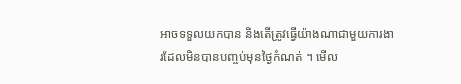អាចទទួលយកបាន និងតើត្រូវធ្វើយ៉ាងណាជាមួយការងារដែលមិនបានបញ្ចប់មុនថ្ងៃកំណត់ ។ មើល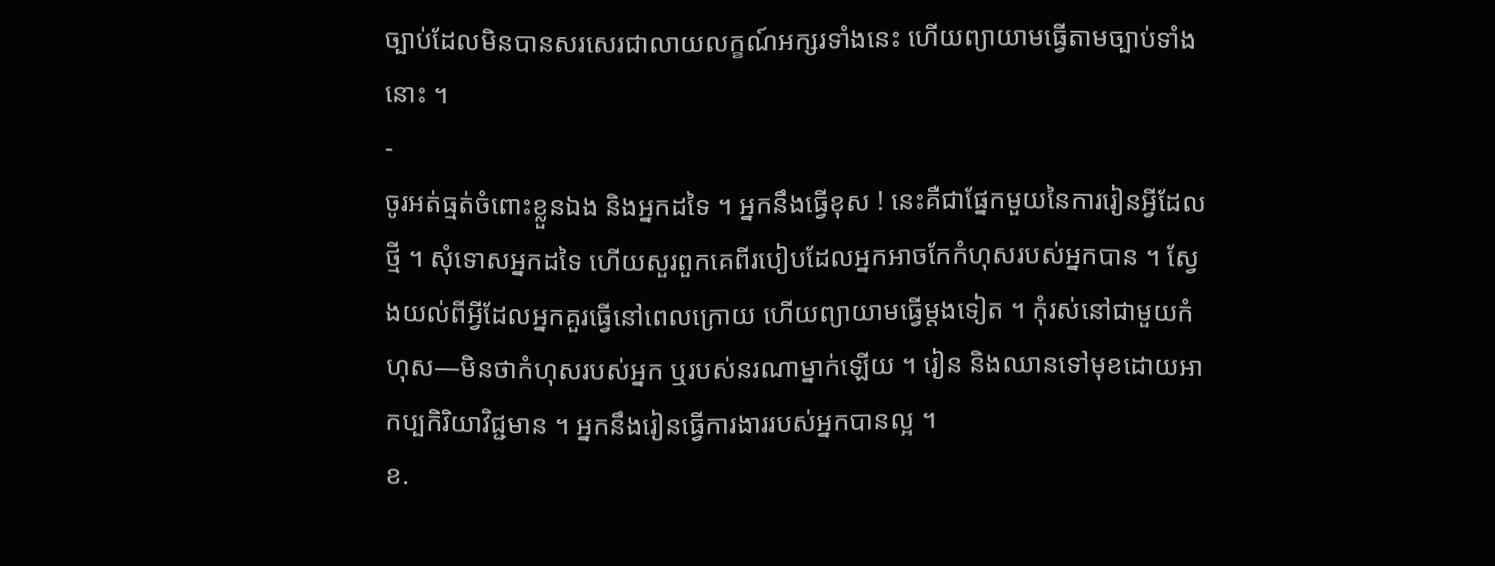ច្បាប់ដែលមិនបានសរសេរជាលាយលក្ខណ៍អក្សរទាំងនេះ ហើយព្យាយាមធ្វើតាមច្បាប់ទាំងនោះ ។
-
ចូរអត់ធ្មត់ចំពោះខ្លួនឯង និងអ្នកដទៃ ។ អ្នកនឹងធ្វើខុស ! នេះគឺជាផ្នែកមួយនៃការរៀនអ្វីដែលថ្មី ។ សុំទោសអ្នកដទៃ ហើយសួរពួកគេពីរបៀបដែលអ្នកអាចកែកំហុសរបស់អ្នកបាន ។ ស្វែងយល់ពីអ្វីដែលអ្នកគួរធ្វើនៅពេលក្រោយ ហើយព្យាយាមធ្វើម្តងទៀត ។ កុំរស់នៅជាមួយកំហុស—មិនថាកំហុសរបស់អ្នក ឬរបស់នរណាម្នាក់ឡើយ ។ រៀន និងឈានទៅមុខដោយអាកប្បកិរិយាវិជ្ជមាន ។ អ្នកនឹងរៀនធ្វើការងាររបស់អ្នកបានល្អ ។
ខ.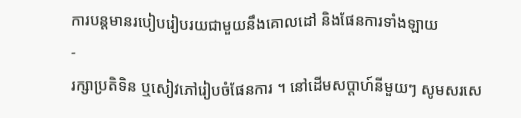ការបន្ដមានរបៀបរៀបរយជាមួយនឹងគោលដៅ និងផែនការទាំងឡាយ
-
រក្សាប្រតិទិន ឬសៀវភៅរៀបចំផែនការ ។ នៅដើមសប្តាហ៍នីមួយៗ សូមសរសេ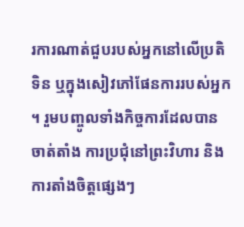រការណាត់ជួបរបស់អ្នកនៅលើប្រតិទិន ឬក្នុងសៀវភៅផែនការរបស់អ្នក ។ រួមបញ្ចូលទាំងកិច្ចការដែលបានចាត់តាំង ការប្រជុំនៅព្រះវិហារ និងការតាំងចិត្តផ្សេងៗ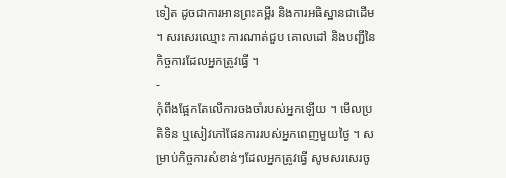ទៀត ដូចជាការអានព្រះគម្ពីរ និងការអធិស្ឋានជាដើម ។ សរសេរឈ្មោះ ការណាត់ជួប គោលដៅ និងបញ្ជីនៃកិច្ចការដែលអ្នកត្រូវធ្វើ ។
-
កុំពឹងផ្អែកតែលើការចងចាំរបស់អ្នកឡើយ ។ មើលប្រតិទិន ឬសៀវភៅផែនការរបស់អ្នកពេញមួយថ្ងៃ ។ សម្រាប់កិច្ចការសំខាន់ៗដែលអ្នកត្រូវធ្វើ សូមសរសេរចូ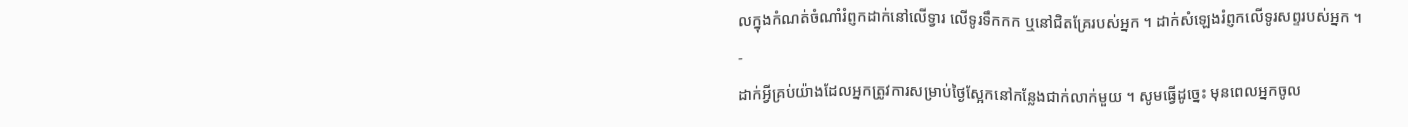លក្នុងកំណត់ចំណាំរំព្ញកដាក់នៅលើទ្វារ លើទូរទឹកកក ឬនៅជិតគ្រែរបស់អ្នក ។ ដាក់សំឡេងរំព្ញកលើទូរសព្ទរបស់អ្នក ។
-
ដាក់អ្វីគ្រប់យ៉ាងដែលអ្នកត្រូវការសម្រាប់ថ្ងៃស្អែកនៅកន្លែងជាក់លាក់មួយ ។ សូមធ្វើដូច្នេះ មុនពេលអ្នកចូល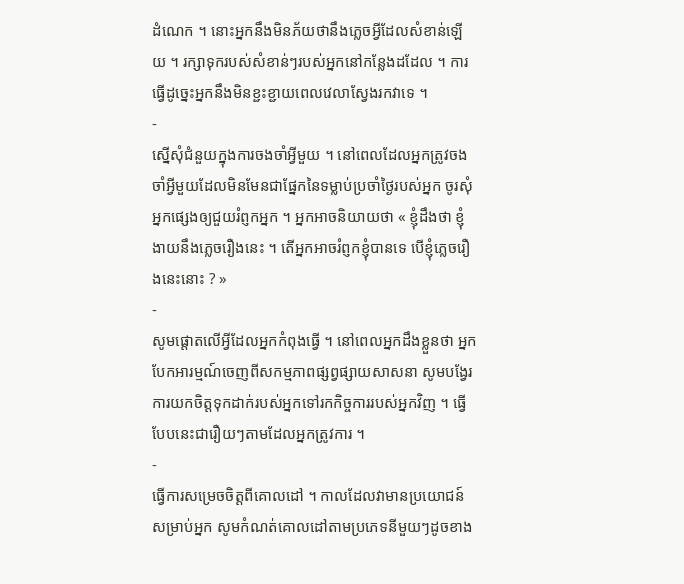ដំណេក ។ នោះអ្នកនឹងមិនភ័យថានឹងភ្លេចអ្វីដែលសំខាន់ឡើយ ។ រក្សាទុករបស់សំខាន់ៗរបស់អ្នកនៅកន្លែងដដែល ។ ការធ្វើដូច្នេះអ្នកនឹងមិនខ្ជះខ្ជាយពេលវេលាស្វែងរកវាទេ ។
-
ស្នើសុំជំនួយក្នុងការចងចាំអ្វីមួយ ។ នៅពេលដែលអ្នកត្រូវចងចាំអ្វីមួយដែលមិនមែនជាផ្នែកនៃទម្លាប់ប្រចាំថ្ងៃរបស់អ្នក ចូរសុំអ្នកផ្សេងឲ្យជួយរំព្ញកអ្នក ។ អ្នកអាចនិយាយថា « ខ្ញុំដឹងថា ខ្ញុំងាយនឹងភ្លេចរឿងនេះ ។ តើអ្នកអាចរំព្ញកខ្ញុំបានទេ បើខ្ញុំភ្លេចរឿងនេះនោះ ? »
-
សូមផ្តោតលើអ្វីដែលអ្នកកំពុងធ្វើ ។ នៅពេលអ្នកដឹងខ្លួនថា អ្នកបែកអារម្មណ៍ចេញពីសកម្មភាពផ្សព្វផ្សាយសាសនា សូមបង្វែរការយកចិត្តទុកដាក់របស់អ្នកទៅរកកិច្ចការរបស់អ្នកវិញ ។ ធ្វើបែបនេះជារឿយៗតាមដែលអ្នកត្រូវការ ។
-
ធ្វើការសម្រេចចិត្តពីគោលដៅ ។ កាលដែលវាមានប្រយោជន៍សម្រាប់អ្នក សូមកំណត់គោលដៅតាមប្រភេទនីមួយៗដូចខាង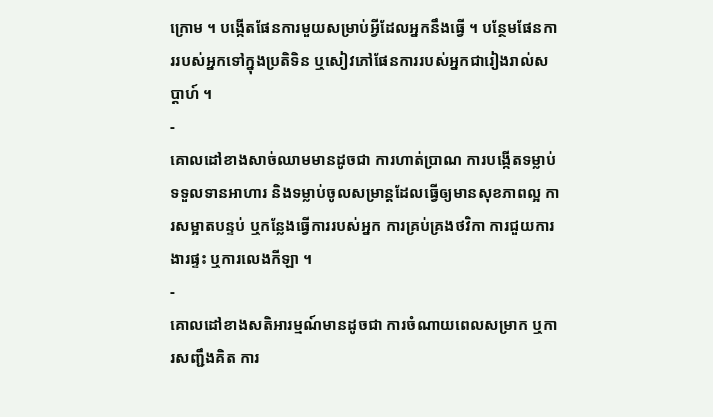ក្រោម ។ បង្កើតផែនការមួយសម្រាប់អ្វីដែលអ្នកនឹងធ្វើ ។ បន្ថែមផែនការរបស់អ្នកទៅក្នុងប្រតិទិន ឬសៀវភៅផែនការរបស់អ្នកជារៀងរាល់សប្តាហ៍ ។
-
គោលដៅខាងសាច់ឈាមមានដូចជា ការហាត់ប្រាណ ការបង្កើតទម្លាប់ទទួលទានអាហារ និងទម្លាប់ចូលសម្រាន្តដែលធ្វើឲ្យមានសុខភាពល្អ ការសម្អាតបន្ទប់ ឬកន្លែងធ្វើការរបស់អ្នក ការគ្រប់គ្រងថវិកា ការជួយការងារផ្ទះ ឬការលេងកីឡា ។
-
គោលដៅខាងសតិអារម្មណ៍មានដូចជា ការចំណាយពេលសម្រាក ឬការសញ្ជឹងគិត ការ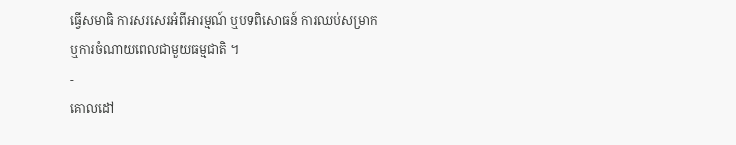ធ្វើសមាធិ ការសរសេរអំពីអារម្មណ៍ ឬបទពិសោធន៍ ការឈប់សម្រាក ឬការចំណាយពេលជាមួយធម្មជាតិ ។
-
គោលដៅ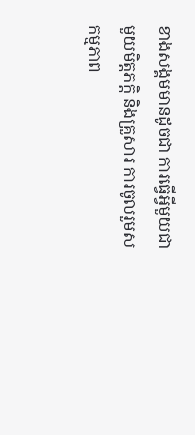ខាងសង្គមមានដូចជា ការធ្វើអ្វីមួយជាមួយមិត្តភក្តិ និងគ្រួសារ ការចូលរួមសកម្មភាព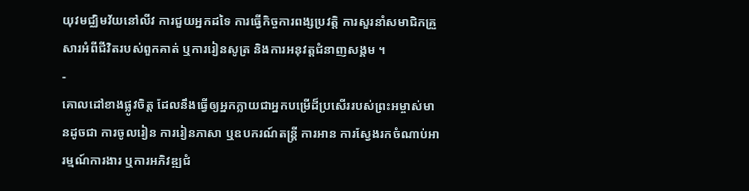យុវមជ្ឈិមវ័យនៅលីវ ការជួយអ្នកដទៃ ការធ្វើកិច្ចការពង្សប្រវត្តិ ការសួរនាំសមាជិកគ្រួសារអំពីជីវិតរបស់ពួកគាត់ ឬការរៀនសូត្រ និងការអនុវត្តជំនាញសង្គម ។
-
គោលដៅខាងផ្លូវចិត្ត ដែលនឹងធ្វើឲ្យអ្នកក្លាយជាអ្នកបម្រើដ៏ប្រសើររបស់ព្រះអម្ចាស់មានដូចជា ការចូលរៀន ការរៀនភាសា ឬឧបករណ៍តន្រ្តី ការអាន ការស្វែងរកចំណាប់អារម្មណ៍ការងារ ឬការអភិវឌ្ឍជំ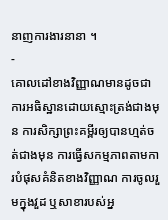នាញការងារនានា ។
-
គោលដៅខាងវិញ្ញាណមានដូចជាការអធិស្ឋានដោយស្មោះត្រង់ជាងមុន ការសិក្សាព្រះគម្ពីរឲ្យបានហ្មត់ចត់ជាងមុន ការធ្វើសកម្មភាពតាមការបំផុសគំនិតខាងវិញ្ញាណ ការចូលរួមក្នុងវួដ ឬសាខារបស់អ្ន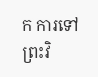ក ការទៅព្រះវិ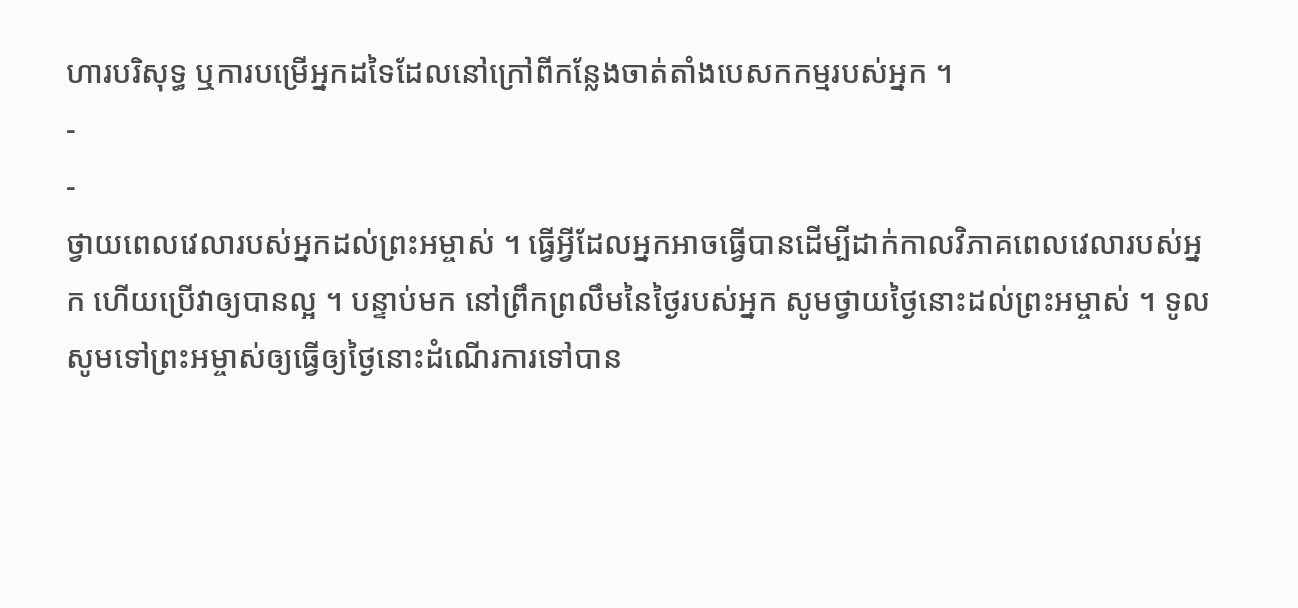ហារបរិសុទ្ធ ឬការបម្រើអ្នកដទៃដែលនៅក្រៅពីកន្លែងចាត់តាំងបេសកកម្មរបស់អ្នក ។
-
-
ថ្វាយពេលវេលារបស់អ្នកដល់ព្រះអម្ចាស់ ។ ធ្វើអ្វីដែលអ្នកអាចធ្វើបានដើម្បីដាក់កាលវិភាគពេលវេលារបស់អ្នក ហើយប្រើវាឲ្យបានល្អ ។ បន្ទាប់មក នៅព្រឹកព្រលឹមនៃថ្ងៃរបស់អ្នក សូមថ្វាយថ្ងៃនោះដល់ព្រះអម្ចាស់ ។ ទូលសូមទៅព្រះអម្ចាស់ឲ្យធ្វើឲ្យថ្ងៃនោះដំណើរការទៅបាន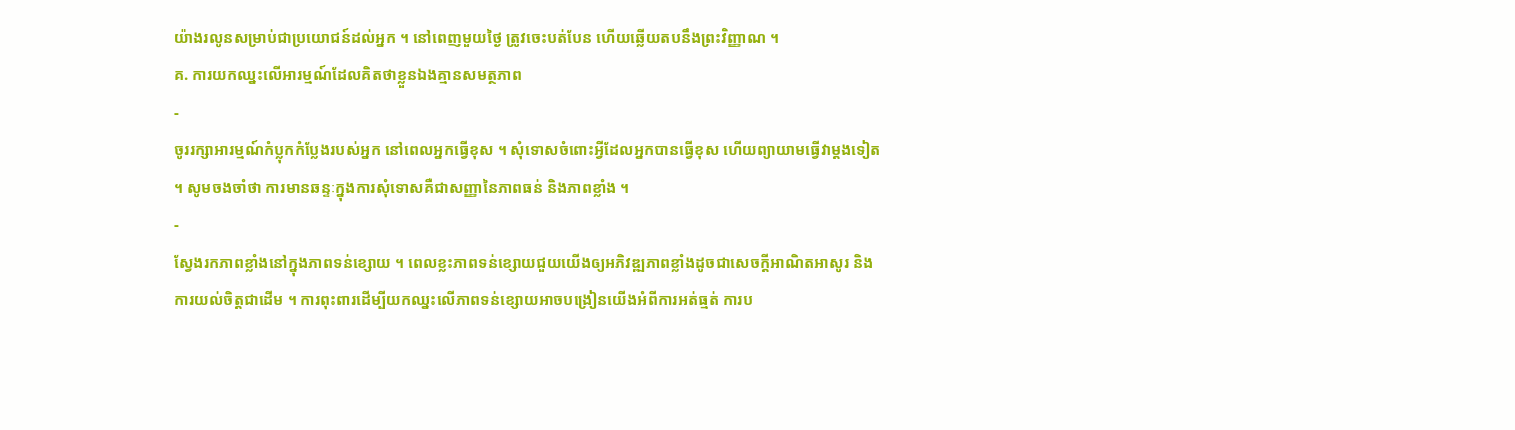យ៉ាងរលូនសម្រាប់ជាប្រយោជន៍ដល់អ្នក ។ នៅពេញមួយថ្ងៃ ត្រូវចេះបត់បែន ហើយឆ្លើយតបនឹងព្រះវិញ្ញាណ ។
គ. ការយកឈ្នះលើអារម្មណ៍ដែលគិតថាខ្លួនឯងគ្មានសមត្ថភាព
-
ចូររក្សាអារម្មណ៍កំប្លុកកំប្លែងរបស់អ្នក នៅពេលអ្នកធ្វើខុស ។ សុំទោសចំពោះអ្វីដែលអ្នកបានធ្វើខុស ហើយព្យាយាមធ្វើវាម្តងទៀត ។ សូមចងចាំថា ការមានឆន្ទៈក្នុងការសុំទោសគឺជាសញ្ញានៃភាពធន់ និងភាពខ្លាំង ។
-
ស្វែងរកភាពខ្លាំងនៅក្នុងភាពទន់ខ្សោយ ។ ពេលខ្លះភាពទន់ខ្សោយជួយយើងឲ្យអភិវឌ្ឍភាពខ្លាំងដូចជាសេចក្តីអាណិតអាសូរ និងការយល់ចិត្តជាដើម ។ ការពុះពារដើម្បីយកឈ្នះលើភាពទន់ខ្សោយអាចបង្រៀនយើងអំពីការអត់ធ្មត់ ការប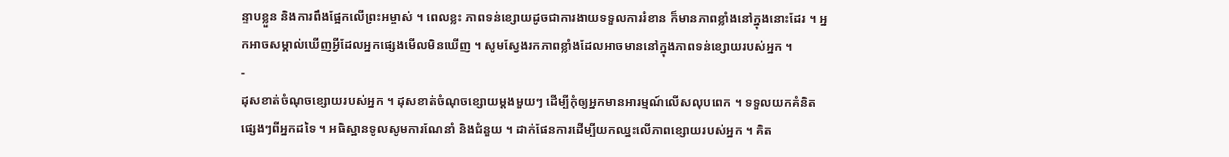ន្ទាបខ្លួន និងការពឹងផ្អែកលើព្រះអម្ចាស់ ។ ពេលខ្លះ ភាពទន់ខ្សោយដូចជាការងាយទទួលការរំខាន ក៏មានភាពខ្លាំងនៅក្នុងនោះដែរ ។ អ្នកអាចសម្គាល់ឃើញអ្វីដែលអ្នកផ្សេងមើលមិនឃើញ ។ សូមស្វែងរកភាពខ្លាំងដែលអាចមាននៅក្នុងភាពទន់ខ្សោយរបស់អ្នក ។
-
ដុសខាត់ចំណុចខ្សោយរបស់អ្នក ។ ដុសខាត់ចំណុចខ្សោយម្តងមួយៗ ដើម្បីកុំឲ្យអ្នកមានអារម្មណ៍លើសលុបពេក ។ ទទួលយកគំនិតផ្សេងៗពីអ្នកដទៃ ។ អធិស្ឋានទូលសូមការណែនាំ និងជំនួយ ។ ដាក់ផែនការដើម្បីយកឈ្នះលើភាពខ្សោយរបស់អ្នក ។ គិត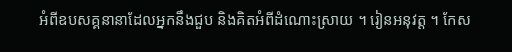អំពីឧបសគ្គនានាដែលអ្នកនឹងជួប និងគិតអំពីដំណោះស្រាយ ។ រៀនអនុវត្ត ។ កែស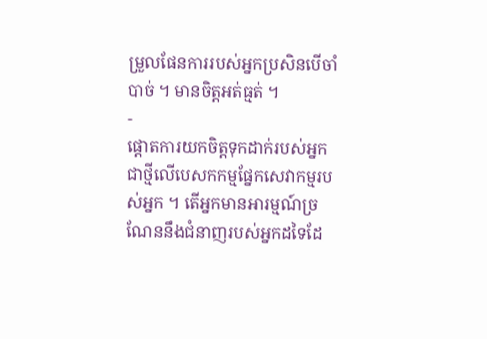ម្រួលផែនការរបស់អ្នកប្រសិនបើចាំបាច់ ។ មានចិត្តអត់ធ្មត់ ។
-
ផ្តោតការយកចិត្តទុកដាក់របស់អ្នកជាថ្មីលើបេសកកម្មផ្នែកសេវាកម្មរបស់អ្នក ។ តើអ្នកមានអារម្មណ៍ច្រណែននឹងជំនាញរបស់អ្នកដទៃដែ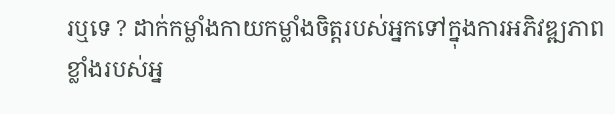រឬទេ ? ដាក់កម្លាំងកាយកម្លាំងចិត្តរបស់អ្នកទៅក្នុងការអភិវឌ្ឍភាពខ្លាំងរបស់អ្ន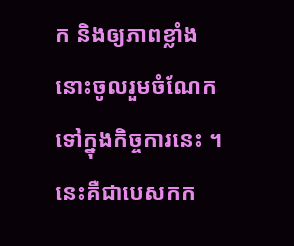ក និងឲ្យភាពខ្លាំងនោះចូលរួមចំណែកទៅក្នុងកិច្ចការនេះ ។ នេះគឺជាបេសកក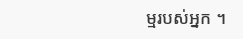ម្មរបស់អ្នក ។